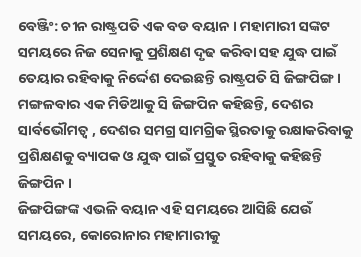ବେଞ୍ଜିଂ: ଚୀନ ରାଷ୍ଟ୍ରପତି ଏକ ବଡ ବୟାନ । ମହାମାରୀ ସଙ୍କଟ ସମୟରେ ନିଜ ସେନାକୁ ପ୍ରଶିକ୍ଷଣ ଦୃଢ କରିବା ସହ ଯୁଦ୍ଧ ପାଇଁ ତେୟାର ରହିବାକୁ ନିର୍ଦ୍ଦେଶ ଦେଇଛନ୍ତି ରାଷ୍ଟ୍ରପତି ସି ଜିଙ୍ଗପିଙ୍ଗ । ମଙ୍ଗଳବାର ଏକ ମିଡିଆକୁ ସି ଜିଙ୍ଗପିନ କହିଛନ୍ତି, ଦେଶର ସାର୍ବଭୌମତ୍ବ , ଦେଶର ସମଗ୍ର ସାମଗ୍ରିକ ସ୍ଥିରତାକୁ ରକ୍ଷାକରିବାକୁ ପ୍ରଶିକ୍ଷଣକୁ ବ୍ୟାପକ ଓ ଯୁଦ୍ଧ ପାଇଁ ପ୍ରସ୍ତୁତ ରହିବାକୁ କହିଛନ୍ତି ଜିଙ୍ଗପିନ ।
ଜିଙ୍ଗପିଙ୍ଗଙ୍କ ଏଭଳି ବୟାନ ଏହି ସମୟରେ ଆସିଛି ଯେଉଁ ସମୟରେ, କୋରୋନାର ମହାମାରୀକୁ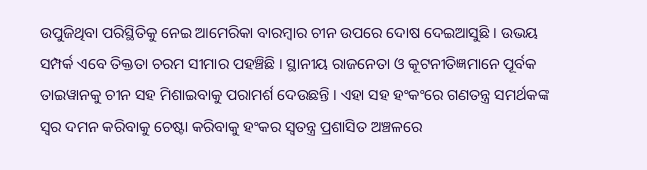ଉପୁଜିଥିବା ପରିସ୍ଥିତିକୁ ନେଇ ଆମେରିକା ବାରମ୍ବାର ଚୀନ ଉପରେ ଦୋଷ ଦେଇଆସୁଛି । ଉଭୟ ସମ୍ପର୍କ ଏବେ ତିକ୍ତତା ଚରମ ସୀମାର ପହଞ୍ଚିଛି । ସ୍ଥାନୀୟ ରାଜନେତା ଓ କୂଟନୀତିଜ୍ଞମାନେ ପୂର୍ବକ ତାଇୱାନକୁ ଚୀନ ସହ ମିଶାଇବାକୁ ପରାମର୍ଶ ଦେଉଛନ୍ତି । ଏହା ସହ ହଂକଂରେ ଗଣତନ୍ତ୍ର ସମର୍ଥକଙ୍କ ସ୍ବର ଦମନ କରିବାକୁ ଚେଷ୍ଟା କରିବାକୁ ହଂକର ସ୍ବତନ୍ତ୍ର ପ୍ରଶାସିତ ଅଞ୍ଚଳରେ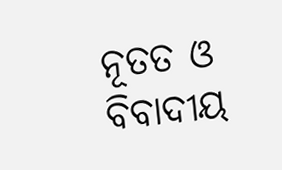ନୂତତ ଓ ବିବାଦୀୟ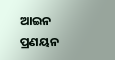ଆଇନ ପ୍ରଣୟନ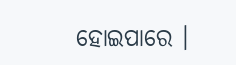ହୋଇପାରେ ।